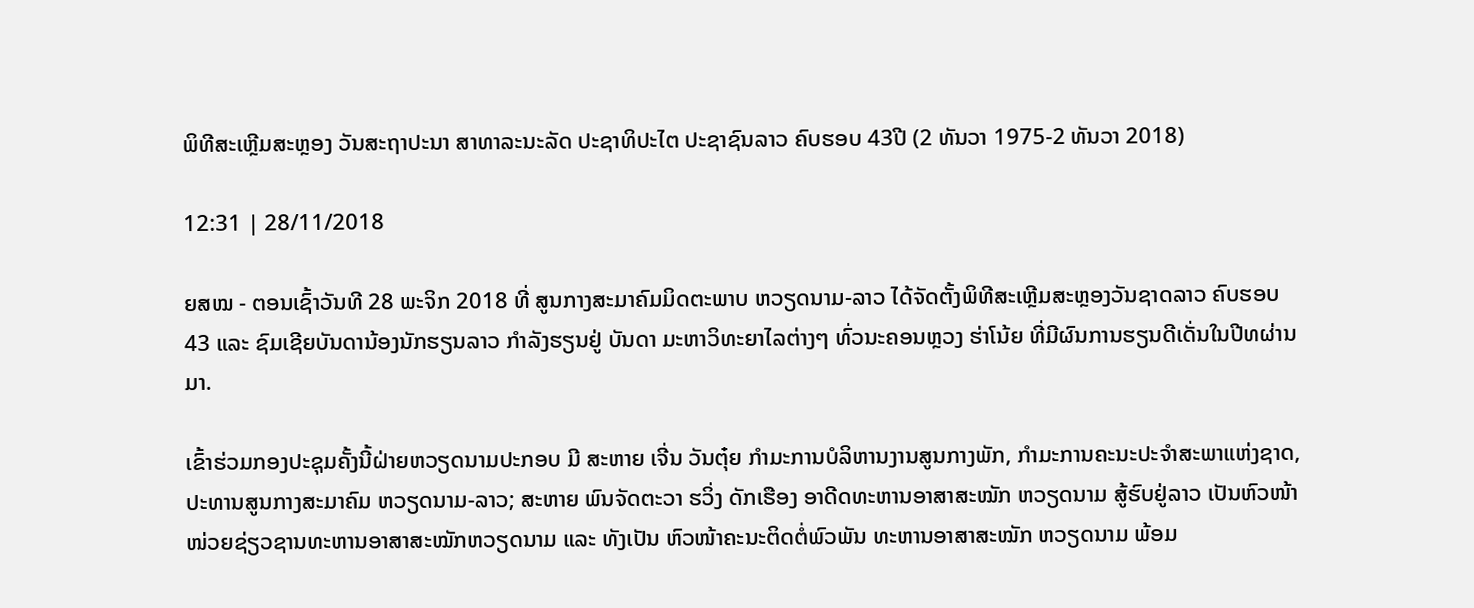ພິທີສະເຫຼີມສະຫຼອງ ວັນສະຖາປະນາ ສາທາລະນະລັດ ປະຊາທິປະໄຕ ປະຊາຊົນລາວ ຄົບຮອບ 43ປີ (2 ທັນວາ 1975-2 ທັນວາ 2018)

12:31 | 28/11/2018

ຍສໝ - ຕອນເຊົ້າວັນທີ 28 ພະຈິກ 2018 ທີ່ ສູນກາງສະມາຄົມມິດຕະພາບ ຫວຽດນາມ-ລາວ ໄດ້ຈັດຕັ້ງພິທີສະເຫຼີມສະຫຼອງວັນຊາດລາວ ຄົບຮອບ 43 ແລະ ຊົມເຊີຍບັນດານ້ອງນັກຮຽນລາວ ກຳລັງຮຽນຢູ່ ບັນດາ ມະຫາວິທະຍາໄລຕ່າງໆ ທົ່ວນະຄອນຫຼວງ ຮ່າໂນ້ຍ ທີ່ມີຜົນການຮຽນດີເດັ່ນໃນປີທຜ່ານມາ.

ເຂົ້າຮ່ວມກອງປະຊຸມຄັ້ງນີ້ຝ່າຍຫວຽດນາມປະກອບ ມີ ສະຫາຍ ເຈີ່ນ ວັນຕຸ໋ຍ ກຳມະການບໍລິຫານງານສູນກາງພັກ, ກຳມະການຄະນະປະຈຳສະພາແຫ່ງຊາດ, ປະທານສູນກາງສະມາຄົມ ຫວຽດນາມ-ລາວ; ສະຫາຍ ພົນຈັດຕະວາ ຮວິ່ງ ດັກເຮືອງ ອາດີດທະຫານອາສາສະໝັກ ຫວຽດນາມ ສູ້ຮົບຢູ່ລາວ ເປັນຫົວໜ້າໜ່ວຍຊ່ຽວຊານທະຫານອາສາສະໝັກຫວຽດນາມ ແລະ ທັງເປັນ ຫົວໜ້າຄະນະຕິດຕໍ່ພົວພັນ ທະຫານອາສາສະໝັກ ຫວຽດນາມ ພ້ອມ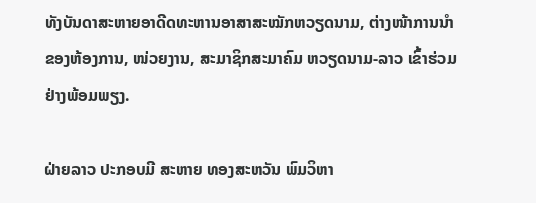ທັງບັນດາສະຫາຍອາດີດທະຫານອາສາສະໝັກຫວຽດນາມ, ຕ່າງໜ້າການນຳຂອງຫ້ອງການ, ໜ່ວຍງານ, ສະມາຊິກສະມາຄົມ ຫວຽດນາມ-ລາວ ເຂົ້າຮ່ວມຢ່າງພ້ອມພຽງ.

ຝ່າຍລາວ ປະກອບມີ ສະຫາຍ ທອງສະຫວັນ ພົມວິຫາ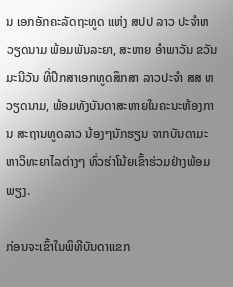ນ ເອກອັກຄະລັດຖະທູດ ແຫ່ງ ສປປ ລາວ ປະຈຳຫວຽດນາມ ພ້ອມພັນລະຍາ, ສະຫາຍ ອຳພາວັນ ຂວັນມະນີວັນ ທີ່ປຶກສາເອກທູດສຶກສາ ລາວປະຈຳ ສສ ຫວຽດນາມ, ພ້ອມທັງບັນດາສະຫາຍໃນຄະນະຫ້ອງການ ສະຖານທູດລາວ ນ້ອງໆນັກຮຽນ ຈາກບັນດາມະຫາວິທະຍາໄລຕ່າງໆ ທົ່ວຮ່າໂນ້ຍເຂົ້າຮ່ວມຢ່າງພ້ອມພຽງ.

ກ່ອນຈະເຂົ້າໃນພິທີບັນດາແຂກ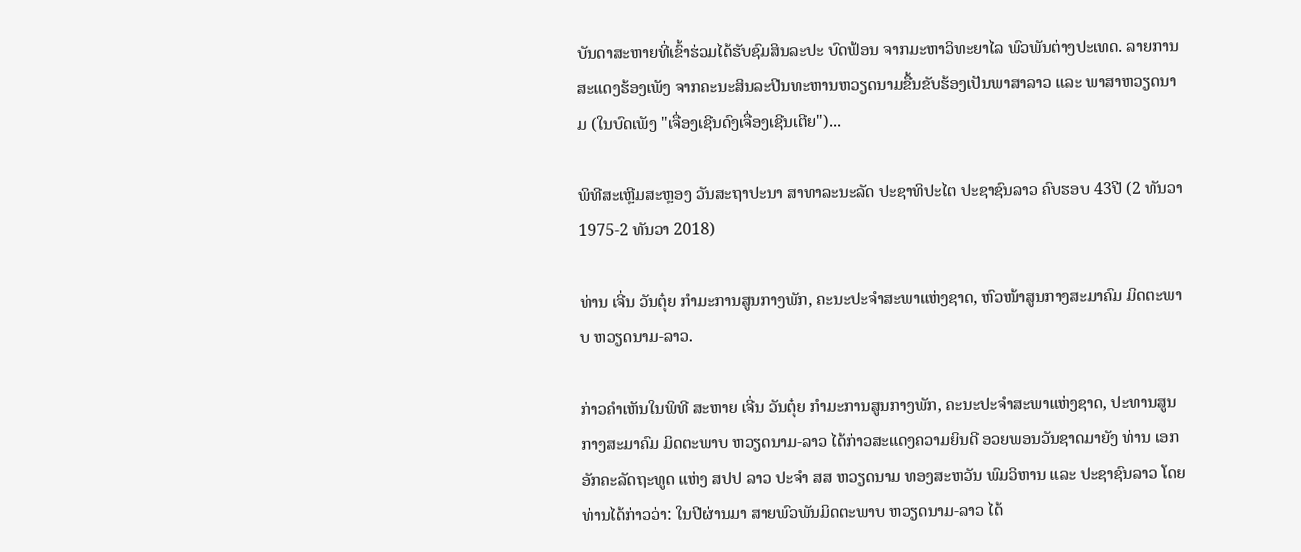ບັນດາສະຫາຍທີ່ເຂົ້າຮ່ວມໄດ້ຮັບຊົມສິນລະປະ ບົດຟ້ອນ ຈາກມະຫາວິທະຍາໄລ ພົວພັນຕ່າງປະເທດ. ລາຍການສະແດງຮ້ອງເພັງ ຈາກຄະນະສິນລະປີນທະຫານຫວຽດນາມຂື້ນຂັບຮ້ອງເປັນພາສາລາວ ແລະ ພາສາຫວຽດນາມ (ໃນບົດເພັງ "ເຈື່ອງເຊີນດົງເຈື່ອງເຊີນເຕີຍ")...

ພິທີສະເຫຼີມສະຫຼອງ ວັນສະຖາປະນາ ສາທາລະນະລັດ ປະຊາທິປະໄຕ ປະຊາຊົນລາວ ຄົບຮອບ 43ປີ (2 ທັນວາ 1975-2 ທັນວາ 2018)

ທ່ານ ເຈີ່ນ ວັນຕຸ໋ຍ ກຳມະການສູນກາງພັກ, ຄະນະປະຈຳສະພາແຫ່ງຊາດ, ຫົວໜ້າສູນກາງສະມາຄົມ ມິດຕະພາບ ຫວຽດນາມ-ລາວ.

ກ່າວຄຳເຫັນໃນພິທີ ສະຫາຍ ເຈີ່ນ ວັນຕຸ໋ຍ ກຳມະການສູນກາງພັກ, ຄະນະປະຈຳສະພາແຫ່ງຊາດ, ປະທານສູນກາງສະມາຄົມ ມິດຕະພາບ ຫວຽດນາມ-ລາວ ໄດ້ກ່າວສະແດງຄວາມຍິນດີ ອວຍພອນວັນຊາດມາຍັງ ທ່ານ ເອກອັກຄະລັດຖະທູດ ແຫ່ງ ສປປ ລາວ ປະຈຳ ສສ ຫວຽດນາມ ທອງສະຫວັນ ພົມວິຫານ ແລະ ປະຊາຊົນລາວ ໂດຍທ່ານໄດ້ກ່າວວ່າ: ໃນປີຜ່ານມາ ສາຍພົວພັນມິດຕະພາບ ຫວຽດນາມ-ລາວ ໄດ້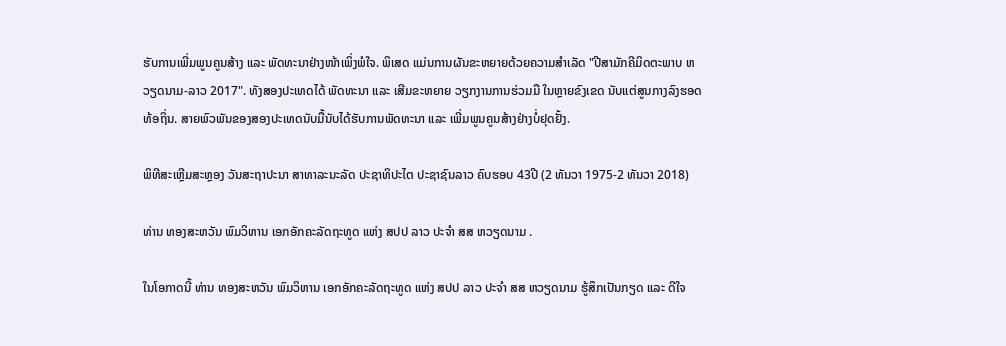ຮັບການເພີ່ມພູນຄູນສ້າງ ແລະ ພັດທະນາຢ່າງໜ້າເພິ່ງພໍໃຈ. ພິເສດ ແມ່ນການຜັນຂະຫຍາຍດ້ວຍຄວາມສຳເລັດ "ປີສາມັກຄີມິດຕະພາບ ຫວຽດນາມ-ລາວ 2017". ທັງສອງປະເທດໄດ້ ພັດທະນາ ແລະ ເສີມຂະຫຍາຍ ວຽກງານການຮ່ວມມື ໃນຫຼາຍຂົງເຂດ ນັບແຕ່ສູນກາງລົງຮອດທ້ອຖິ່ນ. ສາຍພົວພັນຂອງສອງປະເທດນັບມື້ນັບໄດ້ຮັບການພັດທະນາ ແລະ ເພີ່ມພູນຄູນສ້າງຢ່າງບໍ່ຢຸດຢັ້ງ.

ພິທີສະເຫຼີມສະຫຼອງ ວັນສະຖາປະນາ ສາທາລະນະລັດ ປະຊາທິປະໄຕ ປະຊາຊົນລາວ ຄົບຮອບ 43ປີ (2 ທັນວາ 1975-2 ທັນວາ 2018)

ທ່ານ ທອງສະຫວັນ ພົມວິຫານ ເອກອັກຄະລັດຖະທູດ ແຫ່ງ ສປປ ລາວ ປະຈຳ ສສ ຫວຽດນາມ .

ໃນໂອກາດນີ້ ທ່ານ ທອງສະຫວັນ ພົມວິຫານ ເອກອັກຄະລັດຖະທູດ ແຫ່ງ ສປປ ລາວ ປະຈຳ ສສ ຫວຽດນາມ ຮູ້ສຶກເປັນກຽດ ແລະ ດີໃຈ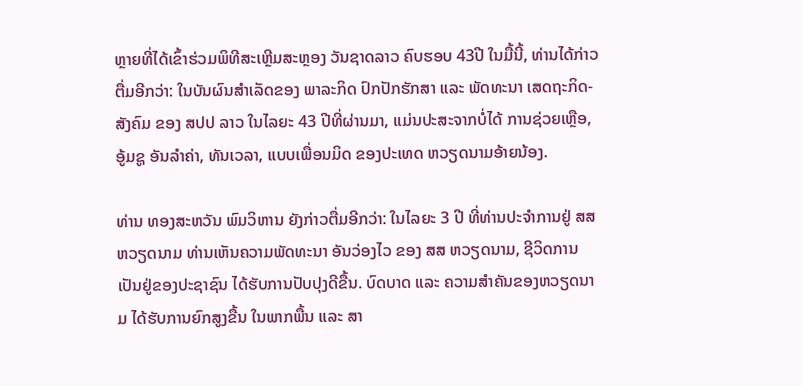ຫຼາຍທີ່ໄດ້ເຂົ້າຮ່ວມພິທີສະເຫຼີມສະຫຼອງ ວັນຊາດລາວ ຄົບຮອບ 43ປີ ໃນມື້ນີ້, ທ່ານໄດ້ກ່າວຕື່ມອີກວ່າ: ໃນບັນຜົນສຳເລັດຂອງ ພາລະກິດ ປົກປັກຮັກສາ ແລະ ພັດທະນາ ເສດຖະກິດ-ສັງຄົມ ຂອງ ສປປ ລາວ ໃນໄລຍະ 43 ປີທີ່ຜ່ານມາ, ແມ່ນປະສະຈາກບໍ່ໄດ້ ການຊ່ວຍເຫຼືອ, ອູ້ມຊູ ອັນລຳຄ່າ, ທັນເວລາ, ແບບເພື່ອນມິດ ຂອງປະເທດ ຫວຽດນາມອ້າຍນ້ອງ.

ທ່ານ ທອງສະຫວັນ ພົມວິຫານ ຍັງກ່າວຕື່ມອີກວ່າ: ໃນໄລຍະ 3 ປີ ທີ່ທ່ານປະຈຳການຢູ່ ສສ ຫວຽດນາມ ທ່ານເຫັນຄວາມພັດທະນາ ອັນວ່ອງໄວ ຂອງ ສສ ຫວຽດນາມ, ຊີວິດການເປັນຢູ່ຂອງປະຊາຊົນ ໄດ້ຮັບການປັບປຸງດີຂື້ນ. ບົດບາດ ແລະ ຄວາມສຳຄັນຂອງຫວຽດນາມ ໄດ້ຮັບການຍົກສູງຂື້ນ ໃນພາກພື້ນ ແລະ ສາ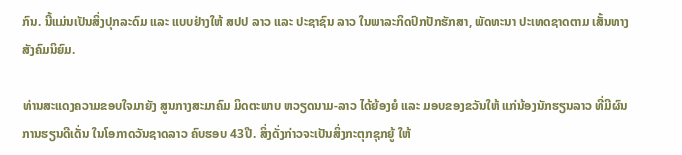ກົນ. ນີ້ແມ່ນເປັນສິ່ງປຸກລະດົມ ແລະ ແບບຢ່າງໃຫ້ ສປປ ລາວ ແລະ ປະຊາຊົນ ລາວ ໃນພາລະກິດປົກປັກຮັກສາ, ພັດທະນາ ປະເທດຊາດຕາມ ເສັ້ນທາງ ສັງຄົມນິຍົມ.

ທ່ານສະແດງຄວາມຂອບໃຈມາຍັງ ສູນກາງສະມາຄົມ ມິດຕະພາບ ຫວຽດນາມ-ລາວ ໄດ້ຍ້ອງຍໍ ແລະ ມອບຂອງຂວັນໃຫ້ ແກ່ນ້ອງນັກຮຽນລາວ ທີ່ມີຜົນການຮຽນດີເດັ່ນ ໃນໂອກາດວັນຊາດລາວ ຄົບຮອບ 43ປີ. ສິ່ງດັ່ງກ່າວຈະເປັນສິ່ງກະຕຸກຊຸກຍູ້ ໃຫ້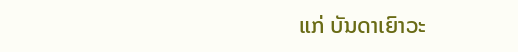ແກ່ ບັນດາເຍົາວະ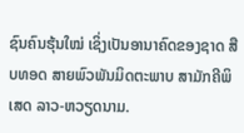ຊົນຄົນຮຸ້ນໃໝ່ ເຊິ່ງເປັນອານາຄົດຂອງຊາດ ສືບທອດ ສາຍພົວພັນມິດຕະພາບ ສາມັກຄີພິເສດ ລາວ-ຫວຽດນາມ.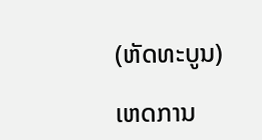(ຫັດທະບູນ)

ເຫດການ